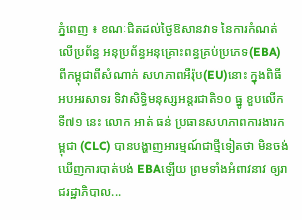ភ្នំពេញ ៖ ខណៈជិតដល់ថ្ងៃឱសានវាទ នៃការកំណត់លើប្រព័ន្ធ អនុប្រព័ន្ធអនុគ្រោះពន្ធគ្រប់ប្រភេទ(EBA) ពីកម្ពុជាពីសំណាក់ សហភាពអឺរ៉ុប(EU)នោះ ក្នុងពិធីអបអរសាទរ ទិវាសិទ្ធិមនុស្សអន្តរជាតិ១០ ធ្នូ ខួបលើកទី៧១ នេះ លោក អាត់ ធន់ ប្រធានសហភាពការងារកម្ពុជា (CLC) បានបង្ហាញអារម្មណ៍ជាថ្មីទៀតថា មិនចង់ឃើញការបាត់បង់ EBAឡើយ ព្រមទាំងអំពាវនាវ ឲ្យរាជរដ្ឋាភិបាល...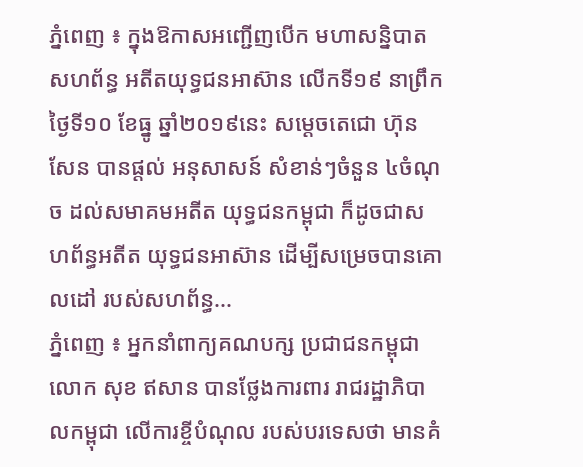ភ្នំពេញ ៖ ក្នុងឱកាសអញ្ជើញបើក មហាសន្និបាតសហព័ន្ធ អតីតយុទ្ធជនអាស៊ាន លើកទី១៩ នាព្រឹកថ្ងៃទី១០ ខែធ្នូ ឆ្នាំ២០១៩នេះ សម្ដេចតេជោ ហ៊ុន សែន បានផ្ដល់ អនុសាសន៍ សំខាន់ៗចំនួន ៤ចំណុច ដល់សមាគមអតីត យុទ្ធជនកម្ពុជា ក៏ដូចជាសហព័ន្ធអតីត យុទ្ធជនអាស៊ាន ដើម្បីសម្រេចបានគោលដៅ របស់សហព័ន្ធ...
ភ្នំពេញ ៖ អ្នកនាំពាក្យគណបក្ស ប្រជាជនកម្ពុជា លោក សុខ ឥសាន បានថ្លែងការពារ រាជរដ្ឋាភិបាលកម្ពុជា លើការខ្ចីបំណុល របស់បរទេសថា មានគំ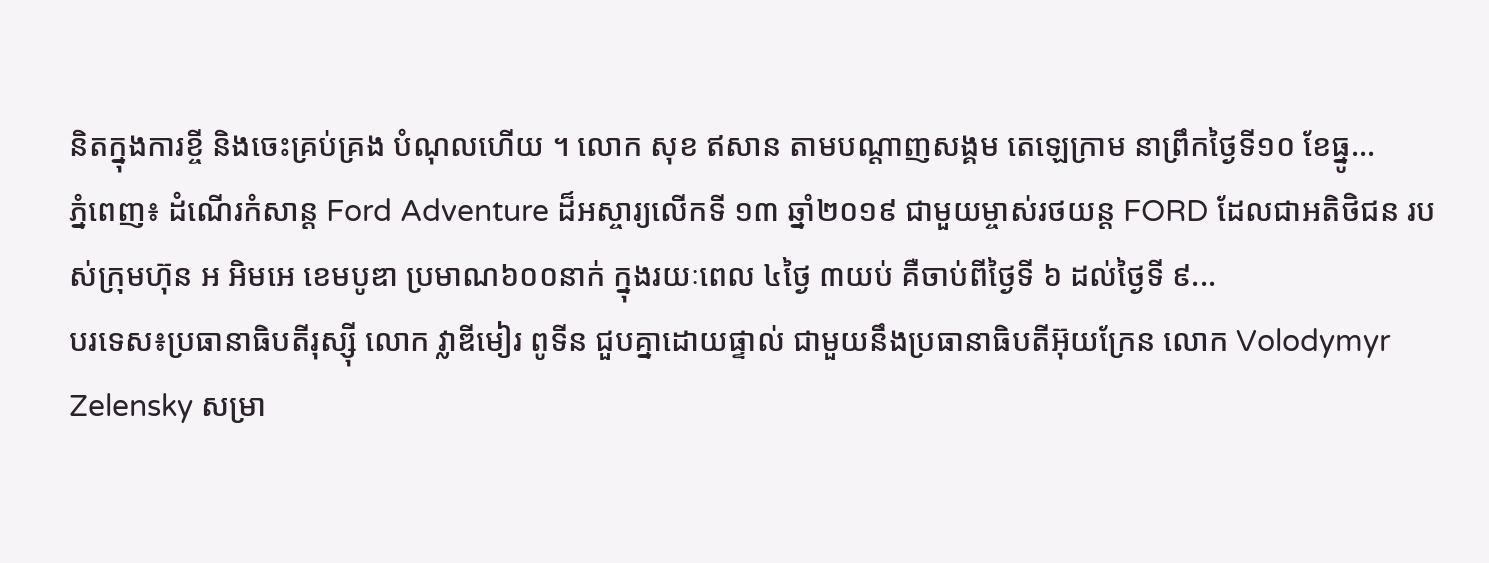និតក្នុងការខ្ចី និងចេះគ្រប់គ្រង បំណុលហើយ ។ លោក សុខ ឥសាន តាមបណ្តាញសង្គម តេឡេក្រាម នាព្រឹកថ្ងៃទី១០ ខែធ្នូ...
ភ្នំពេញ៖ ដំណើរកំសាន្ត Ford Adventure ដ៏អស្ចារ្យលើកទី ១៣ ឆ្នាំ២០១៩ ជាមួយម្ចាស់រថយន្ត FORD ដែលជាអតិថិជន របស់ក្រុមហ៊ុន អ អិមអេ ខេមបូឌា ប្រមាណ៦០០នាក់ ក្នុងរយៈពេល ៤ថ្ងៃ ៣យប់ គឺចាប់ពីថ្ងៃទី ៦ ដល់ថ្ងៃទី ៩...
បរទេស៖ប្រធានាធិបតីរុស្ស៊ី លោក វ្លាឌីមៀរ ពូទីន ជួបគ្នាដោយផ្ទាល់ ជាមួយនឹងប្រធានាធិបតីអ៊ុយក្រែន លោក Volodymyr Zelensky សម្រា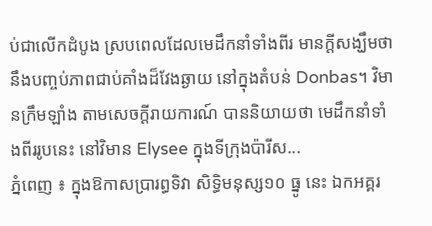ប់ជាលើកដំបូង ស្របពេលដែលមេដឹកនាំទាំងពីរ មានក្តីសង្ឃឹមថា នឹងបញ្ចប់ភាពជាប់គាំងដ៏វែងឆ្ងាយ នៅក្នុងតំបន់ Donbas។ វិមានក្រឹមឡាំង តាមសេចក្តីរាយការណ៍ បាននិយាយថា មេដឹកនាំទាំងពីររូបនេះ នៅវិមាន Elysee ក្នុងទីក្រុងប៉ារីស...
ភ្នំពេញ ៖ ក្នុងឱកាសប្រារព្ធទិវា សិទ្ធិមនុស្ស១០ ធ្នូ នេះ ឯកអគ្គរ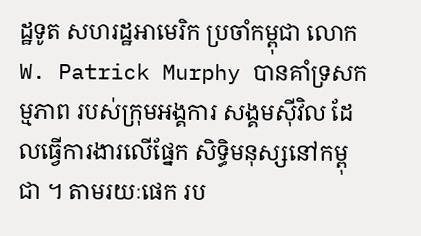ដ្ឋទូត សហរដ្ឋអាមេរិក ប្រចាំកម្ពុជា លោក W. Patrick Murphy បានគាំទ្រសកម្មភាព របស់ក្រុមអង្គការ សង្គមស៊ីវិល ដែលធ្វើការងារលើផ្នែក សិទ្ធិមនុស្សនៅកម្ពុជា ។ តាមរយៈផេក រប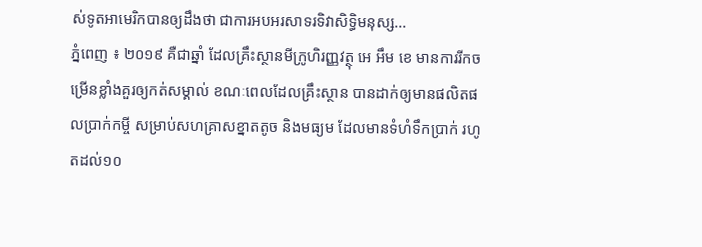ស់ទូតអាមេរិកបានឲ្យដឹងថា ជាការអបអរសាទរទិវាសិទិ្ធមនុស្ស...
ភ្នំពេញ ៖ ២០១៩ គឺជាឆ្នាំ ដែលគ្រឹះស្ថានមីក្រូហិរញ្ញវត្ថុ អេ អឹម ខេ មានការរីកចម្រើនខ្លាំងគួរឲ្យកត់សម្គាល់ ខណៈពេលដែលគ្រឹះស្ថាន បានដាក់ឲ្យមានផលិតផលប្រាក់កម្ចី សម្រាប់សហគ្រាសខ្នាតតូច និងមធ្យម ដែលមានទំហំទឹកប្រាក់ រហូតដល់១០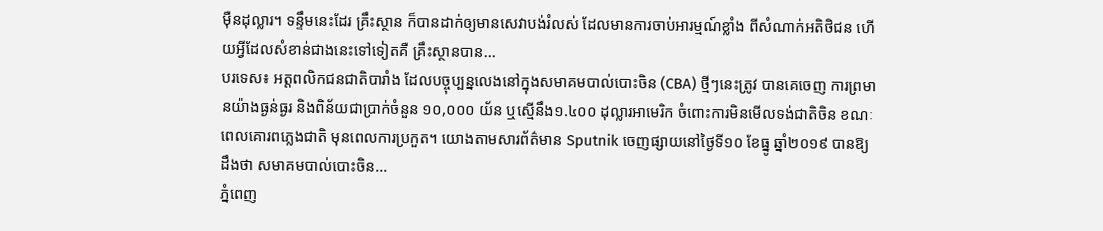ម៉ឺនដុល្លារ។ ទន្ទឹមនេះដែរ គ្រឹះស្ថាន ក៏បានដាក់ឲ្យមានសេវាបង់រំលស់ ដែលមានការចាប់អារម្មណ៍ខ្លាំង ពីសំណាក់អតិថិជន ហើយអ្វីដែលសំខាន់ជាងនេះទៅទៀតគឺ គ្រឹះស្ថានបាន...
បរទេស៖ អត្តពលិកជនជាតិបារាំង ដែលបច្ចុប្បន្នលេងនៅក្នុងសមាគមបាល់បោះចិន (CBA) ថ្មីៗនេះត្រូវ បានគេចេញ ការព្រមានយ៉ាងធ្ងន់ធ្ងរ និងពិន័យជាប្រាក់ចំនួន ១០,០០០ យ័ន ឬស្មើនឹង១.៤០០ ដុល្លារអាមេរិក ចំពោះការមិនមើលទង់ជាតិចិន ខណៈពេលគោរពភ្លេងជាតិ មុនពេលការប្រកួត។ យោងតាមសារព័ត៌មាន Sputnik ចេញផ្សាយនៅថ្ងៃទី១០ ខែធ្នូ ឆ្នាំ២០១៩ បានឱ្យដឹងថា សមាគមបាល់បោះចិន...
ភ្នំពេញ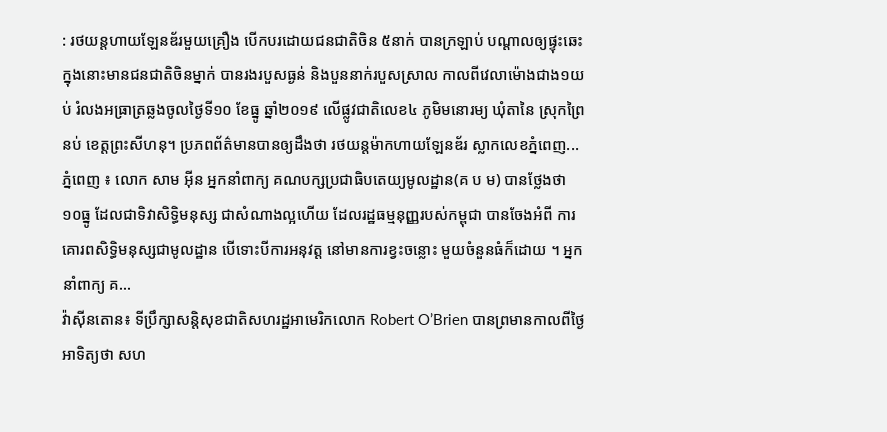: រថយន្តហាយឡែនឌ័រមួយគ្រឿង បើកបរដោយជនជាតិចិន ៥នាក់ បានក្រឡាប់ បណ្ដាលឲ្យផ្ទុះឆេះ ក្នុងនោះមានជនជាតិចិនម្នាក់ បានរងរបួសធ្ងន់ និងបួននាក់របួសស្រាល កាលពីវេលាម៉ោងជាង១យប់ រំលងអធ្រាត្រឆ្លងចូលថ្ងៃទី១០ ខែធ្នូ ឆ្នាំ២០១៩ លើផ្លូវជាតិលេខ៤ ភូមិមនោរម្យ ឃុំតានៃ ស្រុកព្រៃនប់ ខេត្តព្រះសីហនុ។ ប្រភពព័ត៌មានបានឲ្យដឹងថា រថយន្តម៉ាកហាយឡែនឌ័រ ស្លាកលេខភ្នំពេញ...
ភ្នំពេញ ៖ លោក សាម អ៊ីន អ្នកនាំពាក្យ គណបក្សប្រជាធិបតេយ្យមូលដ្ឋាន(គ ប ម) បានថ្លែងថា ១០ធ្នូ ដែលជាទិវាសិទ្ធិមនុស្ស ជាសំណាងល្អហើយ ដែលរដ្ឋធម្មនុញ្ញរបស់កម្ពុជា បានចែងអំពី ការគោរពសិទ្ធិមនុស្សជាមូលដ្ឋាន បើទោះបីការអនុវត្ត នៅមានការខ្វះចន្លោះ មួយចំនួនធំក៏ដោយ ។ អ្នកនាំពាក្យ គ...
វ៉ាស៊ីនតោន៖ ទីប្រឹក្សាសន្តិសុខជាតិសហរដ្ឋអាមេរិកលោក Robert O’Brien បានព្រមានកាលពីថ្ងៃអាទិត្យថា សហ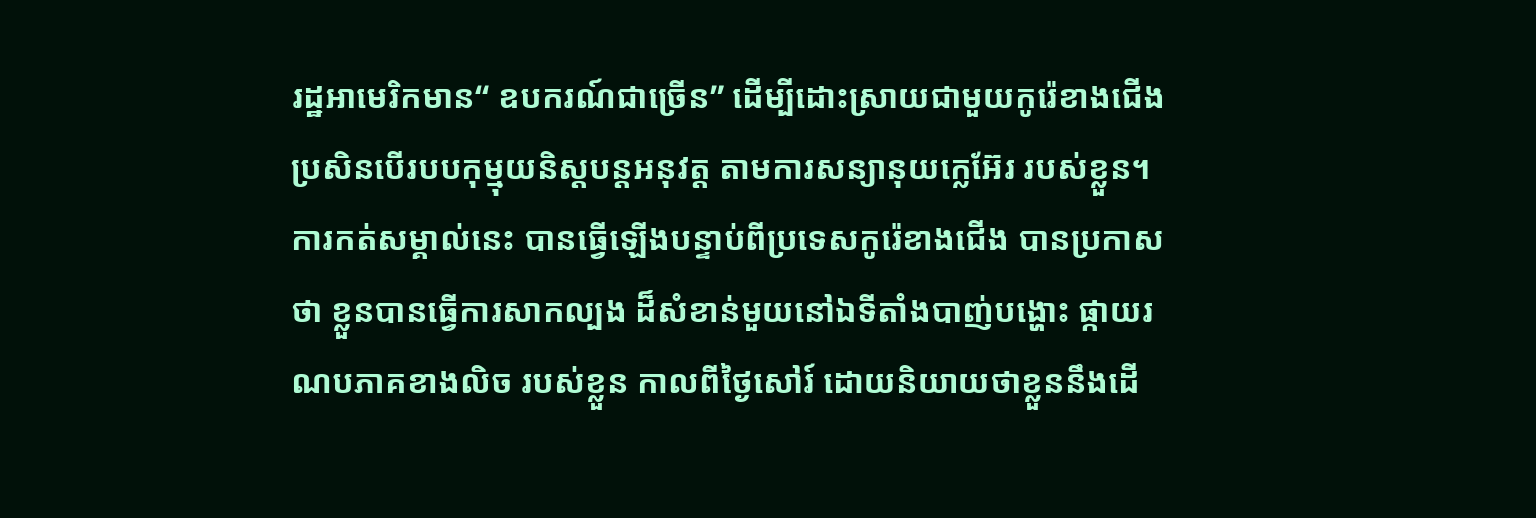រដ្ឋអាមេរិកមាន“ ឧបករណ៍ជាច្រើន” ដើម្បីដោះស្រាយជាមួយកូរ៉េខាងជើង ប្រសិនបើរបបកុម្មុយនិស្តបន្តអនុវត្ត តាមការសន្យានុយក្លេអ៊ែរ របស់ខ្លួន។ ការកត់សម្គាល់នេះ បានធ្វើឡើងបន្ទាប់ពីប្រទេសកូរ៉េខាងជើង បានប្រកាសថា ខ្លួនបានធ្វើការសាកល្បង ដ៏សំខាន់មួយនៅឯទីតាំងបាញ់បង្ហោះ ផ្កាយរណបភាគខាងលិច របស់ខ្លួន កាលពីថ្ងៃសៅរ៍ ដោយនិយាយថាខ្លួននឹងដើ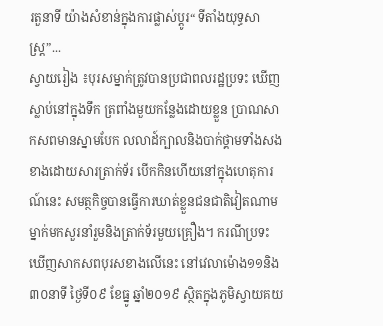រតួនាទី យ៉ាងសំខាន់ក្នុងការផ្លាស់ប្តូរ“ ទីតាំងយុទ្ធសាស្ត្រ”...
ស្វាយរៀង ៖បុរសម្នាក់ត្រូវបានប្រជាពលរដ្ឋប្រទះ ឃើញស្លាប់នៅក្នុងទឹក ត្រពាំងមួយកន្លែងដោយខ្លួន ប្រាណសាកសពមានស្នាមបែក លលាដ៍ក្បាលនិងបាក់ថ្គាមទាំងសង ខាងដោយសារត្រាក់ទ័រ បើកកិនហើយនៅក្នុងហេតុការណ៍នេះ សមត្ថកិច្ចបានធ្វើការឃាត់ខ្លួនជនជាតិវៀតណាម ម្នាក់មកសួរនាំរួមនិងត្រាក់ទ័រមួយគ្រឿង។ ករណីប្រទះ ឃើញសាកសពបុរសខាងលើនេះ នៅវេលាម៉ោង១១និង៣០នាទី ថ្ងៃទី០៩ ខែធ្នូ ឆ្នាំ២០១៩ ស្ថិតក្នុងភូមិស្វាយគយ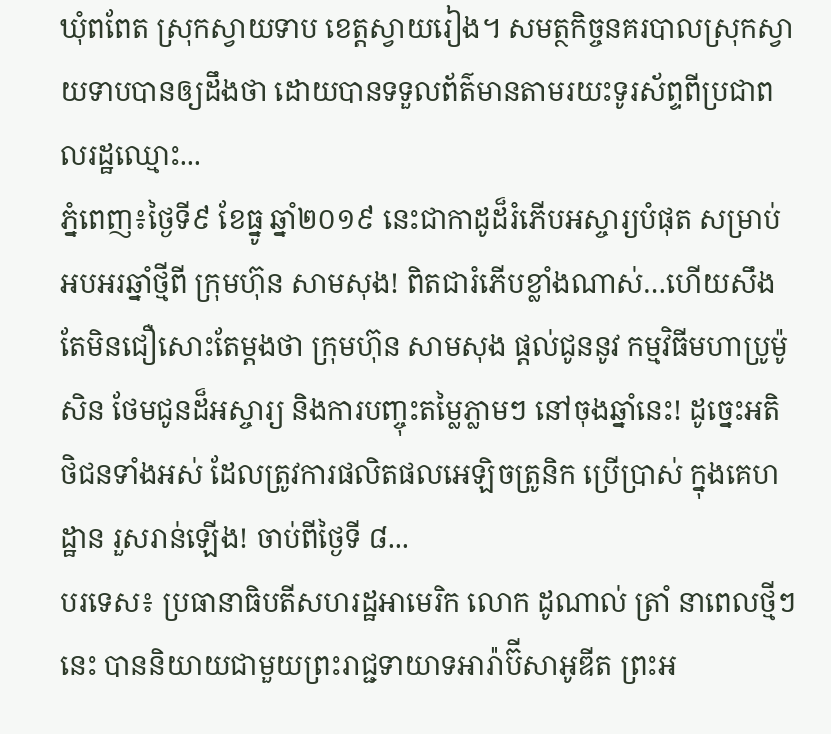ឃុំពពែត ស្រុកស្វាយទាប ខេត្តស្វាយរៀង។ សមត្ថកិច្ចនគរបាលស្រុកស្វាយទាបបានឲ្យដឹងថា ដោយបានទទួលព័ត៌មានតាមរយះទូរស័ព្ទពីប្រជាពលរដ្ឋឈ្មោះ...
ភ្នំពេញ៖ថ្ងៃទី៩ ខែធ្នូ ឆ្នាំ២០១៩ នេះជាកាដូដ៏រំភើបអស្ចារ្យបំផុត សម្រាប់អបអរឆ្នាំថ្មីពី ក្រុមហ៊ុន សាមសុង! ពិតជារំភើបខ្លាំងណាស់…ហើយសឹងតែមិនជឿសោះតែម្តងថា ក្រុមហ៊ុន សាមសុង ផ្តល់ជូននូវ កម្មវិធីមហាប្រូម៉ូសិន ថែមជូនដ៏អស្ចារ្យ និងការបញ្ចុះតម្លៃភ្លាមៗ នៅចុងឆ្នាំនេះ! ដូច្នេះអតិថិជនទាំងអស់ ដែលត្រូវការផលិតផលអេឡិចត្រូនិក ប្រើប្រាស់ ក្នុងគេហដ្ឋាន រួសរាន់ឡើង! ចាប់ពីថ្ងៃទី ៨...
បរទេស៖ ប្រធានាធិបតីសហរដ្ឋអាមេរិក លោក ដូណាល់ ត្រាំ នាពេលថ្មីៗនេះ បាននិយាយជាមួយព្រះរាជ្ជទាយាទអារ៉ាប៊ីសាអូឌីត ព្រះអ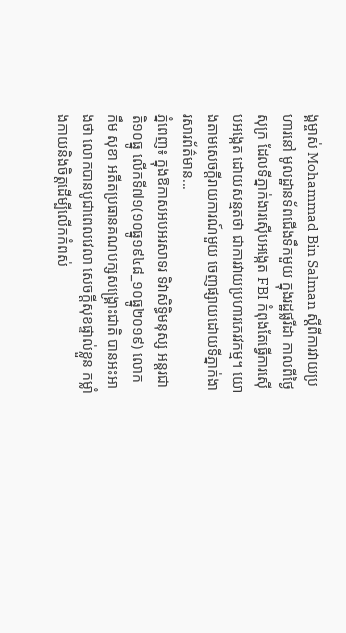ង្គម្ចាស់ Mohammad Bin Salman ស្តីពីការវាយប្រហារនៅ មូលដ្ឋានទ័ពជើងទឹកមួយ ក្នុងរដ្ឋផ្លរីដា កាលពីថ្ងៃសុក្រ ដែលទីភ្នាក់ងារស៊ើបអង្កេត FBI កំពុងតែធ្វើការស៊ើបអង្កេត ដោយសន្មតថា ជាការវាយប្រហារភេរវកម្ម។ យោងតាមសេចក្តីរាយការណ៍មួយ ចេញផ្សាយដោយទីភ្នាក់ងារសារព័ត៌មាន...
ភ្នំពេញ៖ ក្នុងឱកាសអបអរសាទរ ទិវាសិទ្ធិមនុស្ស អន្តរជាតិ១០ធ្នូ លើកទី៧១(១០ធ្នូ១៩៤៨_១០ធ្នូ២០១៩) លោក កឹម សុខា អតីតប្រធានគណបក្សសង្គ្រោះជាតិ បានអះអាងថា លោកបានបូជាពេលវេលា សេចក្តីសុខផ្ទាល់ខ្លួន កម្លាំងកាយនិងចិត្តដើម្បីលើកកំពស់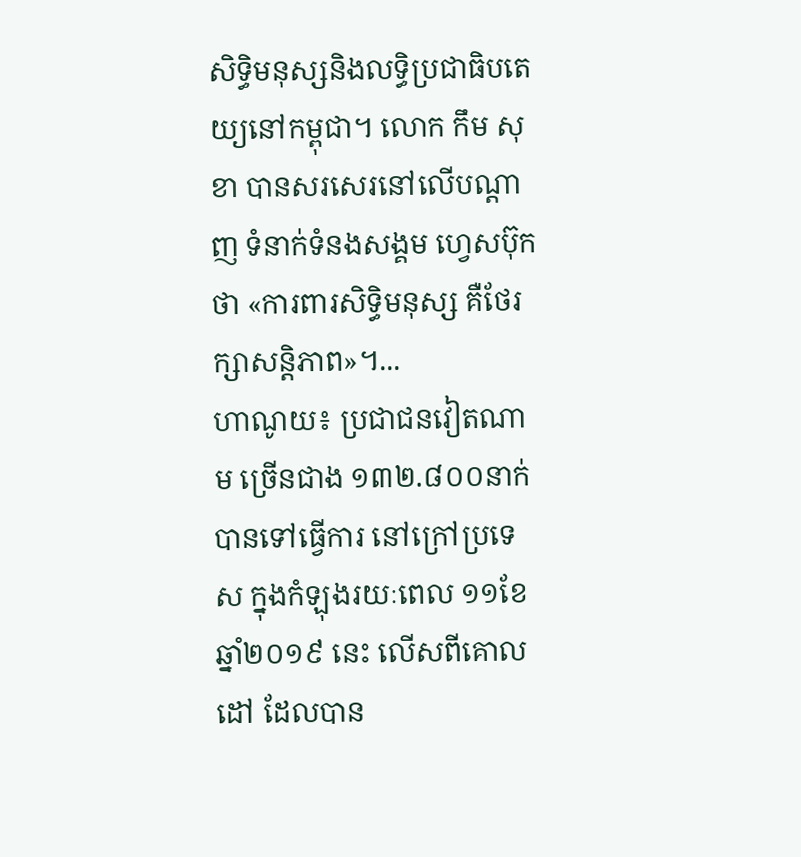សិទ្ធិមនុស្សនិងលទ្ធិប្រជាធិបតេយ្យនៅកម្ពុជា។ លោក កឹម សុខា បានសរសេរនៅលើបណ្ដាញ ទំនាក់ទំនងសង្គម ហ្វេសប៊ុកថា «ការពារសិទ្ធិមនុស្ស គឺថែរក្សាសន្តិភាព»។...
ហាណូយ៖ ប្រជាជនវៀតណាម ច្រើនជាង ១៣២.៨០០នាក់ បានទៅធ្វើការ នៅក្រៅប្រទេស ក្នុងកំឡុងរយៈពេល ១១ខែ ឆ្នាំ២០១៩ នេះ លើសពីគោលដៅ ដែលបាន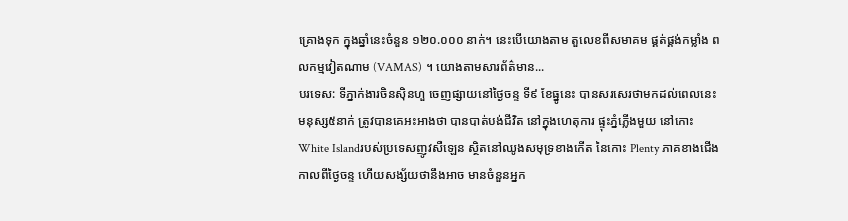គ្រោងទុក ក្នុងឆ្នាំនេះចំនួន ១២០.០០០ នាក់។ នេះបើយោងតាម តួលេខពីសមាគម ផ្គត់ផ្គង់កម្លាំង ពលកម្មវៀតណាម (VAMAS) ។ យោងតាមសារព័ត៌មាន...
បរទេស: ទីភ្នាក់ងារចិនស៊ិនហួ ចេញផ្សាយនៅថ្ងៃចន្ទ ទី៩ ខែធ្នូនេះ បានសរសេរថាមកដល់ពេលនេះ មនុស្ស៥នាក់ ត្រូវបានគេអះអាងថា បានបាត់បង់ជីវិត នៅក្នុងហេតុការ ផ្ទុះភ្នំភ្លើងមួយ នៅកោះWhite Islandរបស់ប្រទេសញូវសឺឡេន ស្ថិតនៅឈូងសមុទ្រខាងកើត នៃកោះ Plenty ភាគខាងជើង កាលពីថ្ងៃចន្ទ ហើយសង្ស័យថានឹងអាច មានចំនួនអ្នក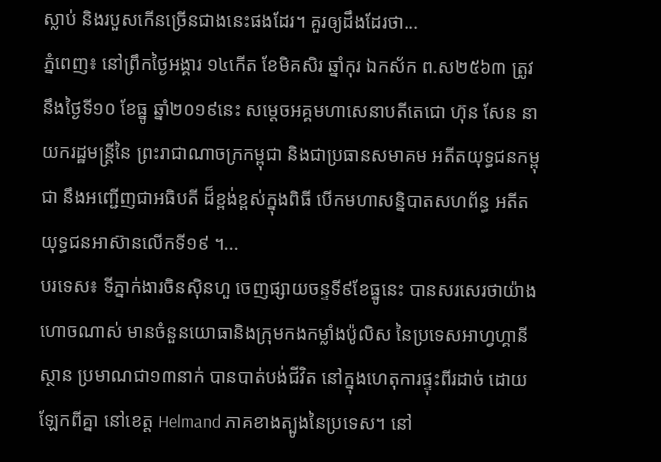ស្លាប់ និងរបួសកើនច្រើនជាងនេះផងដែរ។ គួរឲ្យដឹងដែរថា...
ភ្នំពេញ៖ នៅព្រឹកថ្ងៃអង្គារ ១៤កើត ខែមិគសិរ ឆ្នាំកុរ ឯកស័ក ព.ស២៥៦៣ ត្រូវនឹងថ្ងៃទី១០ ខែធ្នូ ឆ្នាំ២០១៩នេះ សម្តេចអគ្គមហាសេនាបតីតេជោ ហ៊ុន សែន នាយករដ្ឋមន្ត្រីនៃ ព្រះរាជាណាចក្រកម្ពុជា និងជាប្រធានសមាគម អតីតយុទ្ធជនកម្ពុជា នឹងអញ្ជើញជាអធិបតី ដ៏ខ្ពង់ខ្ពស់ក្នុងពិធី បើកមហាសន្និបាតសហព័ន្ធ អតីតយុទ្ធជនអាស៊ានលើកទី១៩ ។...
បរទេស៖ ទីភ្នាក់ងារចិនស៊ិនហួ ចេញផ្សាយចន្ទទី៩ខែធ្នូនេះ បានសរសេរថាយ៉ាងហោចណាស់ មានចំនួនយោធានិងក្រុមកងកម្លាំងប៉ូលិស នៃប្រទេសអាហ្វហ្គានីស្ថាន ប្រមាណជា១៣នាក់ បានបាត់បង់ជីវិត នៅក្នុងហេតុការផ្ទុះពីរដាច់ ដោយឡែកពីគ្នា នៅខេត្ត Helmand ភាគខាងត្បូងនៃប្រទេស។ នៅ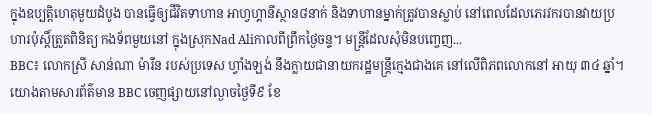ក្នុងឧប្បត្តិហេតុមួយដំបូង បានធ្វើឲ្យជីវិតទាហាន អាហ្វហ្គានីស្ថាន៨នាក់ និងទាហានម្នាក់ត្រូវបានស្លាប់ នៅពេលដែលភេរវករបានវាយប្រហារប៉ុស្តិ៍ត្រួតពិនិត្យ កងទ័ពមួយនៅ ក្នុងស្រុកNad Aliកាលពីព្រឹកថ្ងៃចន្ទ។ មន្ត្រីដែលសុំមិនបញ្ចេញ...
BBC៖ លោកស្រី សាន់ណា ម៉ារីន របស់ប្រទេស ហ្វាំងឡង់ នឹងក្លាយជានាយករដ្ឋមន្រ្តីក្មេងជាងគេ នៅលើពិភពលោកនៅ អាយុ ៣៤ ឆ្នាំ។ យោងតាមសារព័ត៌មាន BBC ចេញផ្សាយនៅល្ងាចថ្ងៃទី៩ ខែ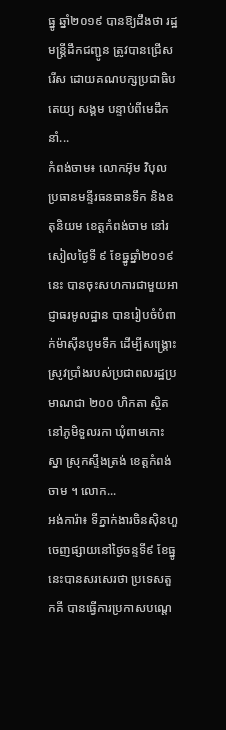ធ្នូ ឆ្នាំ២០១៩ បានឱ្យដឹងថា រដ្ឋមន្រ្តីដឹកជញ្ជូន ត្រូវបានជ្រើសរើស ដោយគណបក្សប្រជាធិបតេយ្យ សង្គម បន្ទាប់ពីមេដឹកនាំ...
កំពង់ចាម៖ លោកអ៊ុម វិបុល ប្រធានមន្ទីរធនធានទឹក និងឧតុនិយម ខេត្តកំពង់ចាម នៅរសៀលថ្ងៃទី ៩ ខែធ្នូឆ្នាំ២០១៩ នេះ បានចុះសហការជាមួយអាជ្ញាធរមូលដ្ឋាន បានរៀបចំបំពាក់ម៉ាស៊ីនបូមទឹក ដើម្បីសង្គ្រោះស្រូវប្រាំងរបស់ប្រជាពលរដ្ឋប្រ មាណជា ២០០ ហិកតា ស្ថិតនៅភូមិទួលរកា ឃុំពាមកោះស្នា ស្រុកស្ទឹងត្រង់ ខេត្តកំពង់ចាម ។ លោក...
អង់ការ៉ា៖ ទីភ្នាក់ងារចិនស៊ិនហួ ចេញផ្សាយនៅថ្ងៃចន្ទទី៩ ខែធ្នូនេះបានសរសេរថា ប្រទេសតួកគី បានធ្វើការប្រកាសបណ្តេ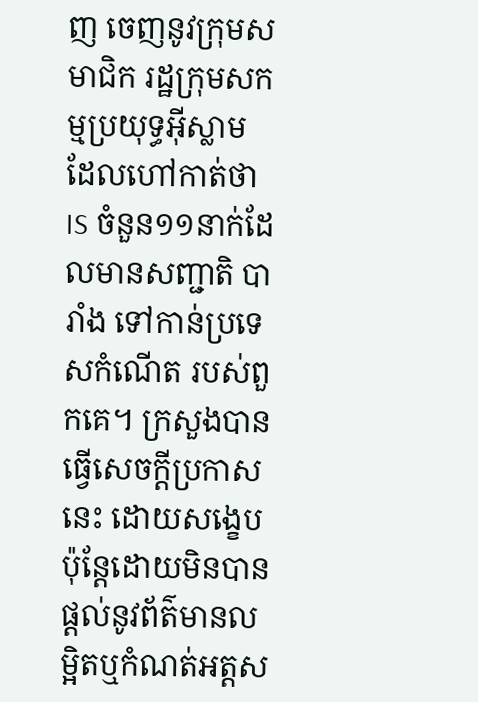ញ ចេញនូវក្រុមសមាជិក រដ្ឋក្រុមសកម្មប្រយុទ្ធអ៊ីស្លាម ដែលហៅកាត់ថា IS ចំនួន១១នាក់ដែលមានសញ្ជាតិ បារាំង ទៅកាន់ប្រទេសកំណើត របស់ពួកគេ។ ក្រសួងបានធ្វើសេចក្តីប្រកាសនេះ ដោយសង្ខេបប៉ុន្តែដោយមិនបាន ផ្តល់នូវព័ត៌មានលម្អិតឬកំណត់អត្តស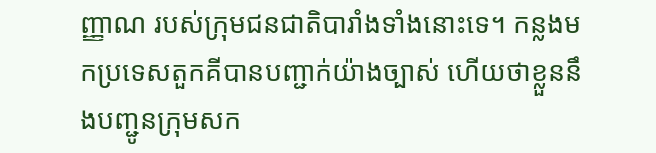ញ្ញាណ របស់ក្រុមជនជាតិបារាំងទាំងនោះទេ។ កន្លងមកប្រទេសតួកគីបានបញ្ជាក់យ៉ាងច្បាស់ ហើយថាខ្លួននឹងបញ្ជូនក្រុមសក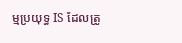ម្មប្រយុទ្ធ IS ដែលត្រូ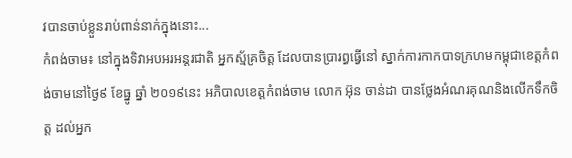វបានចាប់ខ្លួនរាប់ពាន់នាក់ក្នុងនោះ...
កំពង់ចាម៖ នៅក្នុងទិវាអបអរអន្តរជាតិ អ្នកស្ម័គ្រចិត្ត ដែលបានប្រារព្ធធ្វើនៅ ស្នាក់ការកាកបាទក្រហមកម្ពុជាខេត្តកំពង់ចាមនៅថ្ងៃ៩ ខែធ្នូ ឆ្នាំ ២០១៩នេះ អភិបាលខេត្តកំពង់ចាម លោក អ៊ុន ចាន់ដា បានថ្លែងអំណរគុណនិងលើកទឹកចិត្ត ដល់អ្នក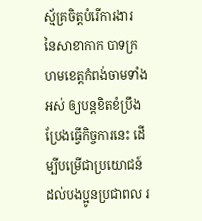ស្ម័គ្រចិត្តបំរើការងារ នៃសាខាកាក បាទក្រហមខេត្តកំពង់ចាមទាំងអស់ ឲ្យបន្តខិតខំប្រឹងប្រែងធ្វើកិច្ចការនេះ ដើម្បីបម្រើជាប្រយោជន៍ ដល់បងប្អូនប្រជាពល រ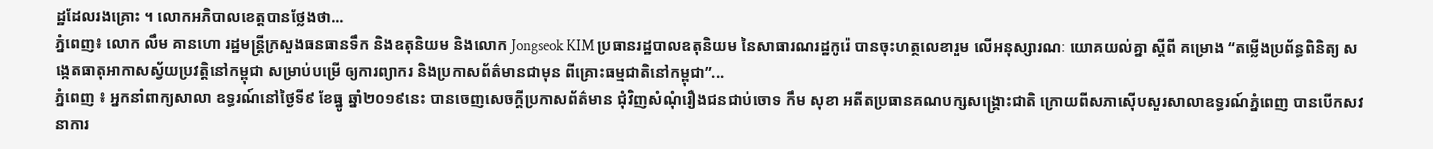ដ្ឋដែលរងគ្រោះ ។ លោកអភិបាលខេត្តបានថ្លែងថា...
ភ្នំពេញ៖ លោក លឹម គានហោ រដ្ឋមន្រ្តីក្រសួងធនធានទឹក និងឧតុនិយម និងលោក Jongseok KIM ប្រធានរដ្ឋបាលឧតុនិយម នៃសាធារណរដ្ឋកូរ៉េ បានចុះហត្ថលេខារួម លើអនុស្សារណៈ យោគយល់គ្នា ស្តីពី គម្រោង “តម្លើងប្រព័ន្ធពិនិត្យ សង្កេតធាតុអាកាសស្វ័យប្រវត្តិនៅកម្ពុជា សម្រាប់បម្រើ ឲ្យការព្យាករ និងប្រកាសព័ត៌មានជាមុន ពីគ្រោះធម្មជាតិនៅកម្ពុជា”...
ភ្នំពេញ ៖ អ្នកនាំពាក្យសាលា ឧទ្ធរណ៍នៅថ្ងៃទី៩ ខែធ្នូ ឆ្នាំ២០១៩នេះ បានចេញសេចក្តីប្រកាសព័ត៌មាន ជុំវិញសំណុំរឿងជនជាប់ចោទ កឹម សុខា អតីតប្រធានគណបក្សសង្គ្រោះជាតិ ក្រោយពីសភាស៊ើបសួរសាលាឧទ្ធរណ៍ភ្នំពេញ បានបើកសវនាការ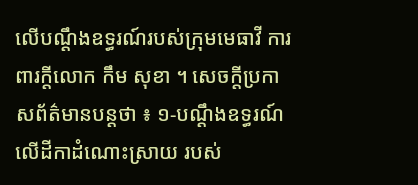លើបណ្តឹងឧទ្ធរណ៍របស់ក្រុមមេធាវី ការពារក្តីលោក កឹម សុខា ។ សេចក្តីប្រកាសព័ត៌មានបន្តថា ៖ ១-បណ្តឹងឧទ្ធរណ៍លើដីកាដំណោះស្រាយ របស់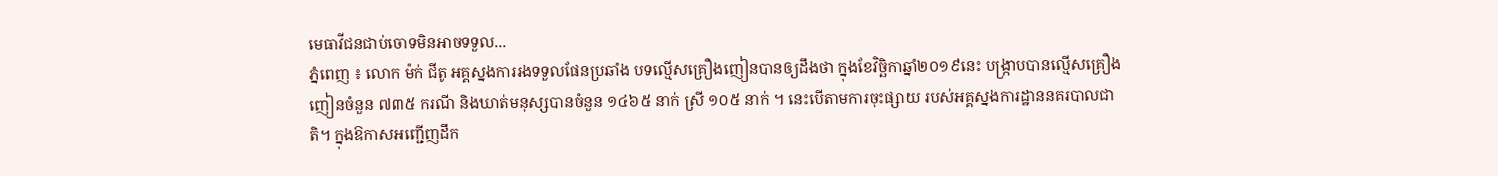មេធាវីជនជាប់ចោទមិនអាចទទួល...
ភ្នំពេញ ៖ លោក ម៉ក់ ជីតូ អគ្គស្នងការរងទទួលផែនប្រឆាំង បទល្មើសគ្រឿងញៀនបានឲ្យដឹងថា ក្នុងខែវិច្ឆិកាឆ្នាំ២០១៩នេះ បង្រ្កាបបានល្មើសគ្រឿងញៀនចំនួន ៧៣៥ ករណី និងឃាត់មនុស្សបានចំនួន ១៤៦៥ នាក់ ស្រី ១០៥ នាក់ ។ នេះបើតាមការចុះផ្សាយ របស់អគ្គស្នងការដ្ឋាននគរបាលជាតិ។ ក្នុងឱកាសអញ្ជើញដឹក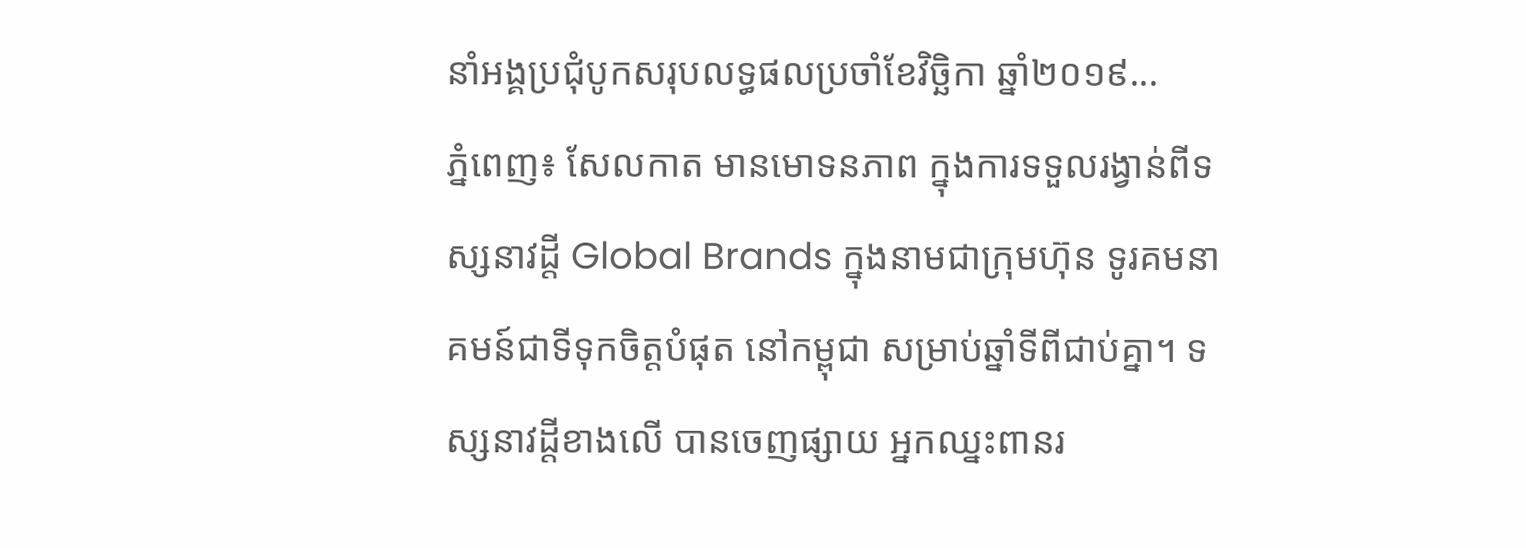នាំអង្គប្រជុំបូកសរុបលទ្ធផលប្រចាំខែវិច្ឆិកា ឆ្នាំ២០១៩...
ភ្នំពេញ៖ សែលកាត មានមោទនភាព ក្នុងការទទួលរង្វាន់ពីទស្សនាវដ្តី Global Brands ក្នុងនាមជាក្រុមហ៊ុន ទូរគមនាគមន៍ជាទីទុកចិត្តបំផុត នៅកម្ពុជា សម្រាប់ឆ្នាំទីពីជាប់គ្នា។ ទស្សនាវដ្តីខាងលើ បានចេញផ្សាយ អ្នកឈ្នះពានរ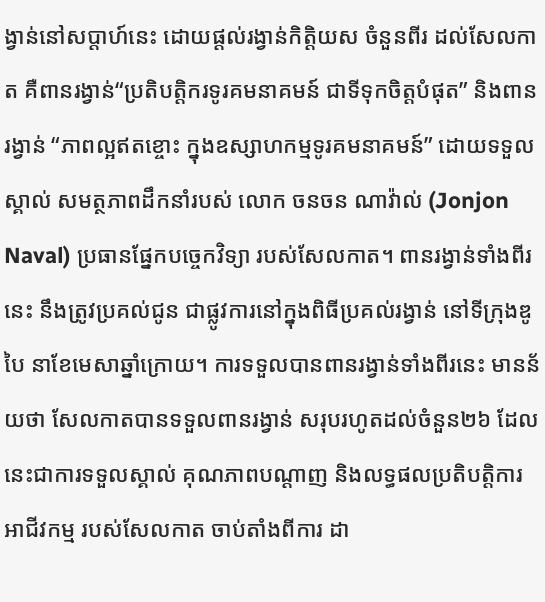ង្វាន់នៅសប្តាហ៍នេះ ដោយផ្តល់រង្វាន់កិត្តិយស ចំនួនពីរ ដល់សែលកាត គឺពានរង្វាន់“ប្រតិបត្តិករទូរគមនាគមន៍ ជាទីទុកចិត្តបំផុត” និងពានរង្វាន់ “ភាពល្អឥតខ្ចោះ ក្នុងឧស្សាហកម្មទូរគមនាគមន៍” ដោយទទួលស្គាល់ សមត្ថភាពដឹកនាំរបស់ លោក ចនចន ណាវ៉ាល់ (Jonjon Naval) ប្រធានផ្នែកបច្ចេកវិទ្យា របស់សែលកាត។ ពានរង្វាន់ទាំងពីរនេះ នឹងត្រូវប្រគល់ជូន ជាផ្លូវការនៅក្នុងពិធីប្រគល់រង្វាន់ នៅទីក្រុងឌូបៃ នាខែមេសាឆ្នាំក្រោយ។ ការទទួលបានពានរង្វាន់ទាំងពីរនេះ មានន័យថា សែលកាតបានទទួលពានរង្វាន់ សរុបរហូតដល់ចំនួន២៦ ដែលនេះជាការទទួលស្គាល់ គុណភាពបណ្តាញ និងលទ្ធផលប្រតិបត្តិការអាជីវកម្ម របស់សែលកាត ចាប់តាំងពីការ ដា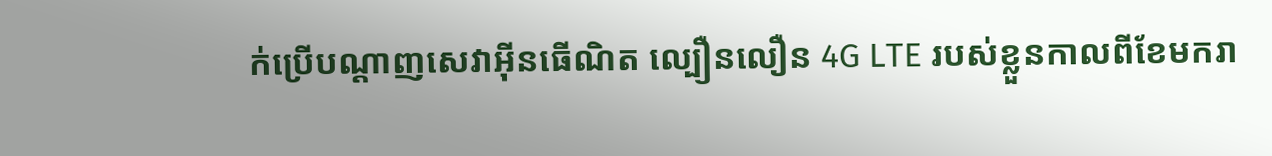ក់ប្រើបណ្ដាញសេវាអ៊ីនធើណិត ល្បឿនលឿន 4G LTE របស់ខ្លួនកាលពីខែមករា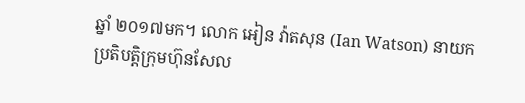ឆ្នាំ ២០១៧មក។ លោក អៀន វ៉ាតសុន (Ian Watson) នាយកប្រតិបត្តិក្រុមហ៊ុនសែល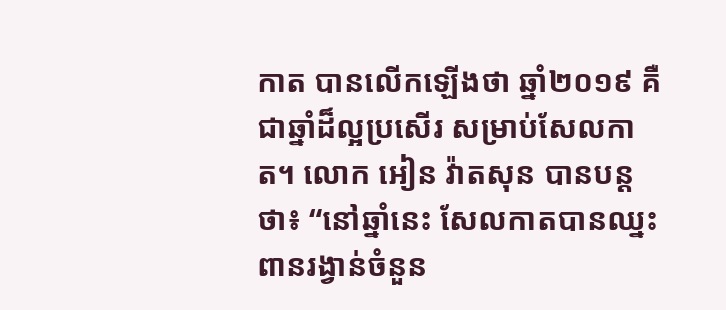កាត បានលើកឡើងថា ឆ្នាំ២០១៩ គឺជាឆ្នាំដ៏ល្អប្រសើរ សម្រាប់សែលកាត។ លោក អៀន វ៉ាតសុន បានបន្ដថា៖ “នៅឆ្នាំនេះ សែលកាតបានឈ្នះពានរង្វាន់ចំនួន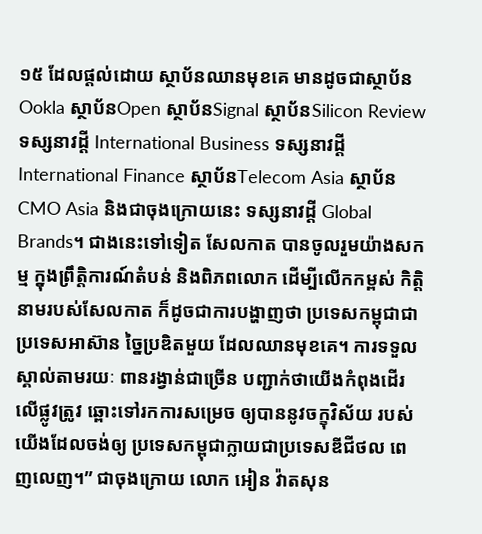១៥ ដែលផ្ដល់ដោយ ស្ថាប័នឈានមុខគេ មានដូចជាស្ថាប័ន Ookla ស្ថាប័នOpen ស្ថាប័នSignal ស្ថាប័នSilicon Review ទស្សនាវដ្តី International Business ទស្សនាវដ្តីInternational Finance ស្ថាប័នTelecom Asia ស្ថាប័ន CMO Asia និងជាចុងក្រោយនេះ ទស្សនាវដ្តី Global Brands។ ជាងនេះទៅទៀត សែលកាត បានចូលរួមយ៉ាងសកម្ម ក្នុងព្រឹត្តិការណ៍តំបន់ និងពិភពលោក ដើម្បីលើកកម្ពស់ កិត្តិនាមរបស់សែលកាត ក៏ដូចជាការបង្ហាញថា ប្រទេសកម្ពុជាជាប្រទេសអាស៊ាន ច្នៃប្រឌិតមួយ ដែលឈានមុខគេ។ ការទទួលស្គាល់តាមរយៈ ពានរង្វាន់ជាច្រើន បញ្ជាក់ថាយើងកំពុងដើរលើផ្លូវត្រូវ ឆ្ពោះទៅរកការសម្រេច ឲ្យបាននូវចក្ខុវិស័យ របស់យើងដែលចង់ឲ្យ ប្រទេសកម្ពុជាក្លាយជាប្រទេសឌីជីថល ពេញលេញ។” ជាចុងក្រោយ លោក អៀន វ៉ាតសុន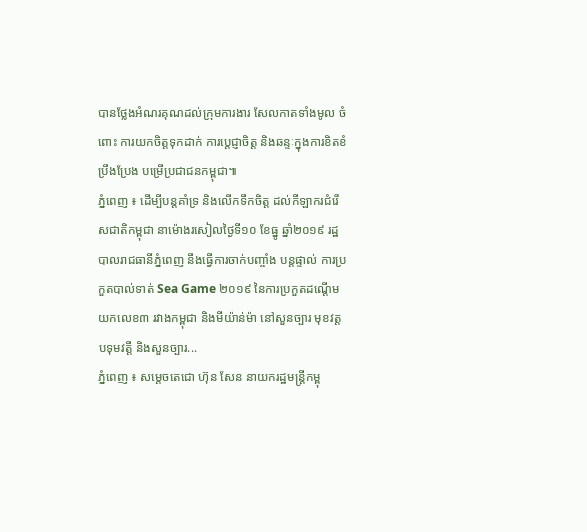បានថ្លែងអំណរគុណដល់ក្រុមការងារ សែលកាតទាំងមូល ចំពោះ ការយកចិត្តទុកដាក់ ការប្តេជ្ញាចិត្ត និងឆន្ទៈក្នុងការខិតខំ ប្រឹងប្រែង បម្រើប្រជាជនកម្ពុជា៕
ភ្នំពេញ ៖ ដើម្បីបន្តគាំទ្រ និងលើកទឹកចិត្ត ដល់កីឡាករជំរើសជាតិកម្ពុជា នាម៉ោងរសៀលថ្ងៃទី១០ ខែធ្នូ ឆ្នាំ២០១៩ រដ្ឋបាលរាជធានីភ្នំពេញ នឹងធ្វើការចាក់បញ្ចាំង បន្តផ្ទាល់ ការប្រកួតបាល់ទាត់ Sea Game ២០១៩ នៃការប្រកួតដណ្ដើម យកលេខ៣ រវាងកម្ពុជា និងមីយ៉ាន់ម៉ា នៅសួនច្បារ មុខវត្តបទុមវត្តី និងសួនច្បារ...
ភ្នំពេញ ៖ សម្តេចតេជោ ហ៊ុន សែន នាយករដ្ឋមន្រ្តីកម្ពុ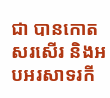ជា បានកោតសរសើរ និងអបអរសាទរកី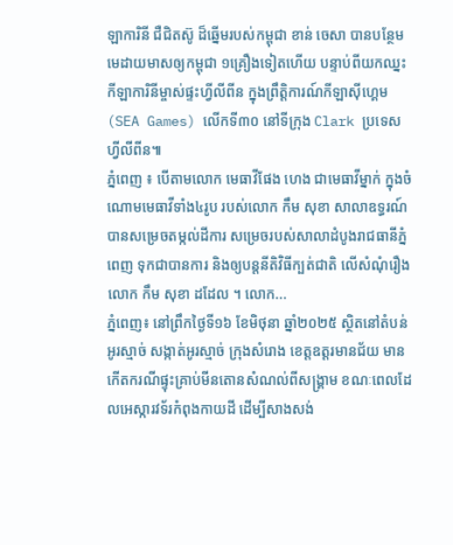ឡាការិនី ជឺជិតស៊ូ ដ៏ឆ្នើមរបស់កម្ពុជា ខាន់ ចេសា បានបន្ថែមមេដាយមាសឲ្យកម្ពុជា ១គ្រឿងទៀតហើយ បន្ទាប់ពីយកឈ្នះកីឡាការិនីម្ចាស់ផ្ទះហ្វីលីពីន ក្នុងព្រឹត្តិការណ៍កីឡាស៊ីហ្គេម(SEA Games) លើកទី៣០ នៅទីក្រុង Clark ប្រទេសហ្វីលីពីន៕
ភ្នំពេញ ៖ បើតាមលោក មេធាវីផែង ហេង ជាមេធាវីម្នាក់ ក្នុងចំណោមមេធាវីទាំង៤រូប របស់លោក កឹម សុខា សាលាឧទ្ធរណ៍ បានសម្រេចតម្កល់ដីការ សម្រេចរបស់សាលាដំបូងរាជធានីភ្នំពេញ ទុកជាបានការ និងឲ្យបន្តនីតិវិធីក្បត់ជាតិ លើសំណុំរឿង លោក កឹម សុខា ដដែល ។ លោក...
ភ្នំពេញ៖ នៅព្រឹកថ្ងៃទី១៦ ខែមិថុនា ឆ្នាំ២០២៥ ស្ថិតនៅតំបន់អូរស្មាច់ សង្កាត់អូរស្មាច់ ក្រុងសំរោង ខេត្តឧត្តរមានជ័យ មានកើតករណីផ្ទុះគ្រាប់មីនតោនសំណល់ពីសង្គ្រាម ខណៈពេលដែលអេស្ការវទ័រកំពុងកាយដី ដើម្បីសាងសង់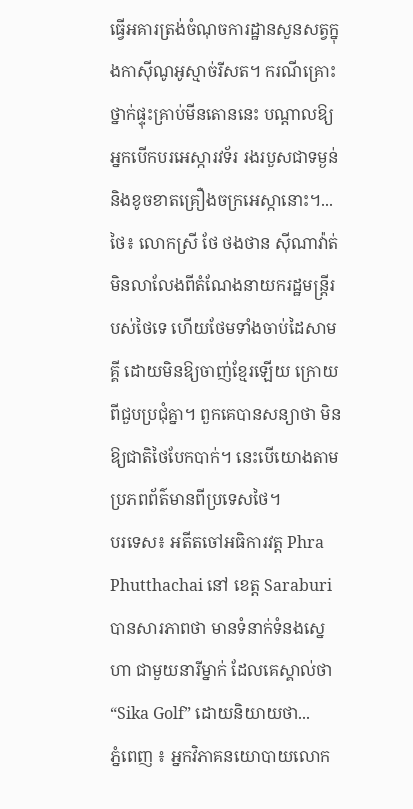ធ្វើអគារត្រង់ចំណុចការដ្ឋានសួនសត្វក្នុងកាស៊ីណូអូស្មាច់រីសត។ ករណីគ្រោះថ្នាក់ផ្ទុះគ្រាប់មីនតោននេះ បណ្តាលឱ្យអ្នកបើកបរអេស្ការវទ័រ រងរបួសជាទម្ងន់និងខូចខាតគ្រឿងចក្រអេស្កានោះ។...
ថៃ៖ លោកស្រី ថែ ថងថាន ស៊ីណាវ៉ាត់ មិនលាលែងពីតំណែងនាយករដ្ឋមន្រ្តីរបស់ថៃទេ ហើយថែមទាំងចាប់ដៃសាមគ្គី ដោយមិនឱ្យចាញ់ខ្មែរឡើយ ក្រោយពីជួបប្រជុំគ្នា។ ពួកគេបានសន្យាថា មិនឱ្យជាតិថៃបែកបាក់។ នេះបើយោងតាមប្រភពព័ត៌មានពីប្រទេសថៃ។
បរទេស៖ អតីតចៅអធិការវត្ត Phra Phutthachai នៅ ខេត្ត Saraburi បានសារភាពថា មានទំនាក់ទំនងស្នេហា ជាមួយនារីម្នាក់ ដែលគេស្គាល់ថា “Sika Golf” ដោយនិយាយថា...
ភ្នំពេញ ៖ អ្នកវិភាគនយោបាយលោក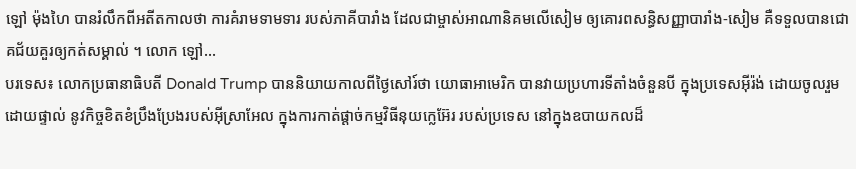ឡៅ ម៉ុងហៃ បានរំលឹកពីអតីតកាលថា ការគំរាមទាមទារ របស់ភាគីបារាំង ដែលជាម្ចាស់អាណានិគមលើសៀម ឲ្យគោរពសន្ធិសញ្ញាបារាំង-សៀម គឺទទួលបានជោគជ័យគួរឲ្យកត់សម្គាល់ ។ លោក ឡៅ...
បរទេស៖ លោកប្រធានាធិបតី Donald Trump បាននិយាយកាលពីថ្ងៃសៅរ៍ថា យោធាអាមេរិក បានវាយប្រហារទីតាំងចំនួនបី ក្នុងប្រទេសអ៊ីរ៉ង់ ដោយចូលរួមដោយផ្ទាល់ នូវកិច្ចខិតខំប្រឹងប្រែងរបស់អ៊ីស្រាអែល ក្នុងការកាត់ផ្តាច់កម្មវិធីនុយក្លេអ៊ែរ របស់ប្រទេស នៅក្នុងឧបាយកលដ៏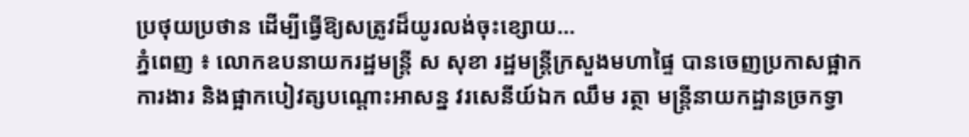ប្រថុយប្រថាន ដើម្បីធ្វើឱ្យសត្រូវដ៏យូរលង់ចុះខ្សោយ...
ភ្នំពេញ ៖ លោកឧបនាយករដ្ឋមន្ដ្រី ស សុខា រដ្ឋមន្ដ្រីក្រសួងមហាផ្ទៃ បានចេញប្រកាសផ្អាកការងារ និងផ្អាកបៀវត្សបណ្ដោះអាសន្ន វរសេនីយ៍ឯក ឈឹម រត្ថា មន្ដ្រីនាយកដ្ឋានច្រកទ្វា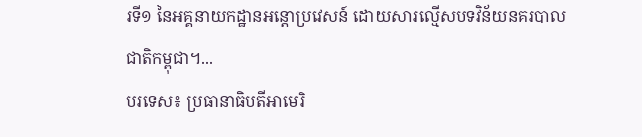រទី១ នៃអគ្គនាយកដ្ឋានអន្ដោប្រវេសន៍ ដោយសារល្មើសបទវិន័យនគរបាលជាតិកម្ពុជា។...
បរទេស៖ ប្រធានាធិបតីអាមេរិ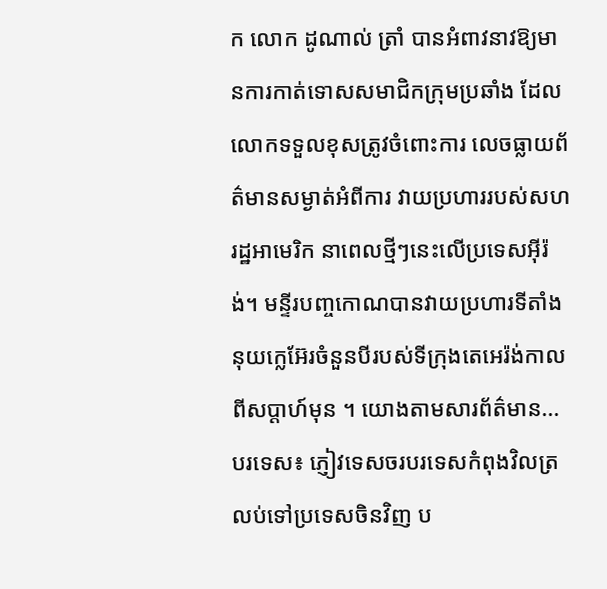ក លោក ដូណាល់ ត្រាំ បានអំពាវនាវឱ្យមានការកាត់ទោសសមាជិកក្រុមប្រឆាំង ដែលលោកទទួលខុសត្រូវចំពោះការ លេចធ្លាយព័ត៌មានសម្ងាត់អំពីការ វាយប្រហាររបស់សហរដ្ឋអាមេរិក នាពេលថ្មីៗនេះលើប្រទេសអ៊ីរ៉ង់។ មន្ទីរបញ្ចកោណបានវាយប្រហារទីតាំង នុយក្លេអ៊ែរចំនួនបីរបស់ទីក្រុងតេអេរ៉ង់កាលពីសប្តាហ៍មុន ។ យោងតាមសារព័ត៌មាន...
បរទេស៖ ភ្ញៀវទេសចរបរទេសកំពុងវិលត្រលប់ទៅប្រទេសចិនវិញ ប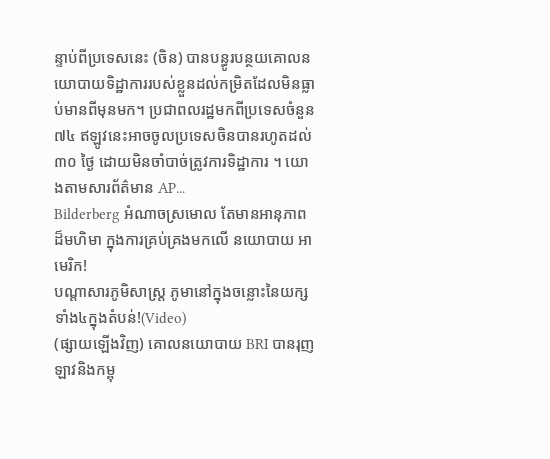ន្ទាប់ពីប្រទេសនេះ (ចិន) បានបន្ធូរបន្ថយគោលនយោបាយទិដ្ឋាការរបស់ខ្លួនដល់កម្រិតដែលមិនធ្លាប់មានពីមុនមក។ ប្រជាពលរដ្ឋមកពីប្រទេសចំនួន ៧៤ ឥឡូវនេះអាចចូលប្រទេសចិនបានរហូតដល់ ៣០ ថ្ងៃ ដោយមិនចាំបាច់ត្រូវការទិដ្ឋាការ ។ យោងតាមសារព័ត៌មាន AP...
Bilderberg អំណាចស្រមោល តែមានអានុភាពដ៏មហិមា ក្នុងការគ្រប់គ្រងមកលើ នយោបាយ អាមេរិក!
បណ្ដាសារភូមិសាស្រ្ត ភូមានៅក្នុងចន្លោះនៃយក្សទាំង៤ក្នុងតំបន់!(Video)
(ផ្សាយឡើងវិញ) គោលនយោបាយ BRI បានរុញ ឡាវនិងកម្ពុ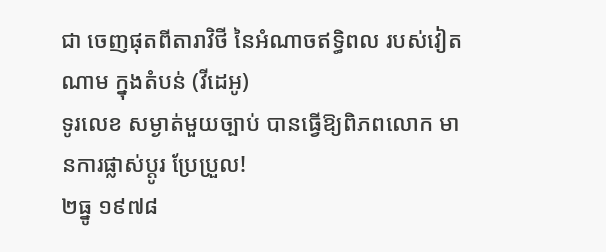ជា ចេញផុតពីតារាវិថី នៃអំណាចឥទ្ធិពល របស់វៀតណាម ក្នុងតំបន់ (វីដេអូ)
ទូរលេខ សម្ងាត់មួយច្បាប់ បានធ្វើឱ្យពិភពលោក មានការផ្លាស់ប្ដូរ ប្រែប្រួល!
២ធ្នូ ១៩៧៨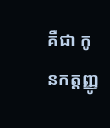គឺជា កូនកត្តញ្ញូ